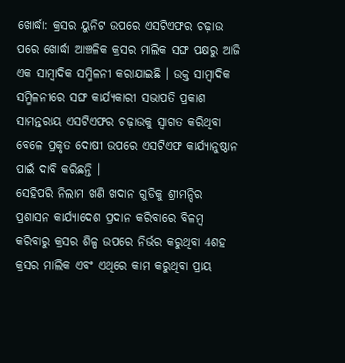ଖୋର୍ଦ୍ଧା: କ୍ରସର ୟୁନିଟ ଉପରେ ଏସଟିଏଫର ଚଢ଼ାଉ ପରେ ଖୋର୍ଦ୍ଧା ଆଞ୍ଚଳିକ କ୍ରସର ମାଲିକ ସଙ୍ଘ ପକ୍ଷରୁ ଆଜି ଏକ ସାମ୍ବାଦିକ ସମ୍ମିଳନୀ କରାଯାଇଛି । ଉକ୍ତ ସାମ୍ବାଦିକ ସମ୍ମିଳନୀରେ ସଙ୍ଘ କାର୍ଯ୍ୟକାରୀ ସଭାପତି ପ୍ରକାଶ ସାମନ୍ତରାୟ ଏସଟିଏଫର ଚଢ଼ାଉକୁ ସ୍ବାଗତ କରିଥିବା ବେଳେ ପ୍ରକୃତ ଦୋଷୀ ଉପରେ ଏସଟିଏଫ କାର୍ଯ୍ୟାନୁଷ୍ଠାନ ପାଇଁ ଦାବି କରିଛନ୍ତି ।
ସେହିପରି ନିଲାମ ଖଣି ଖଦାନ ଗୁଡିକୁ ଶ୍ରୀମନ୍ଦିର ପ୍ରଶାସନ କାର୍ଯ୍ୟାଦେଶ ପ୍ରଦାନ କରିବାରେ ବିଳମ୍ବ କରିବାରୁ କ୍ରସର ଶିଳ୍ପ ଉପରେ ନିର୍ଭର କରୁଥିବା 4ଶହ କ୍ରସର ମାଲିକ ଏବଂ ଏଥିରେ କାମ କରୁଥିବା ପ୍ରାୟ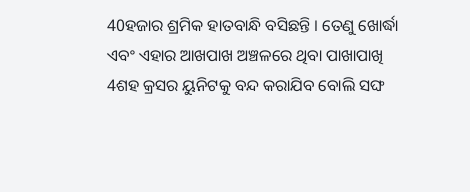40ହଜାର ଶ୍ରମିକ ହାତବାନ୍ଧି ବସିଛନ୍ତି । ତେଣୁ ଖୋର୍ଦ୍ଧା ଏବଂ ଏହାର ଆଖପାଖ ଅଞ୍ଚଳରେ ଥିବା ପାଖାପାଖି 4ଶହ କ୍ରସର ୟୁନିଟକୁ ବନ୍ଦ କରାଯିବ ବୋଲି ସଙ୍ଘ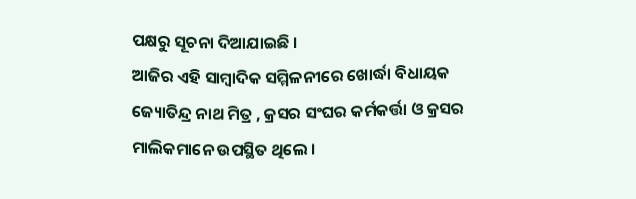ପକ୍ଷରୁ ସୂଚନା ଦିଆଯାଇଛି ।
ଆଜିର ଏହି ସାମ୍ବାଦିକ ସମ୍ମିଳନୀରେ ଖୋର୍ଦ୍ଧା ବିଧାୟକ ଜ୍ୟୋତିନ୍ଦ୍ର ନାଥ ମିତ୍ର , କ୍ରସର ସଂଘର କର୍ମକର୍ତ୍ତା ଓ କ୍ରସର ମାଲିକମାନେ ଉପସ୍ଥିତ ଥିଲେ ।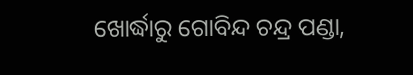ଖୋର୍ଦ୍ଧାରୁ ଗୋବିନ୍ଦ ଚନ୍ଦ୍ର ପଣ୍ଡା,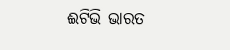ଈଟିଭି ଭାରତ